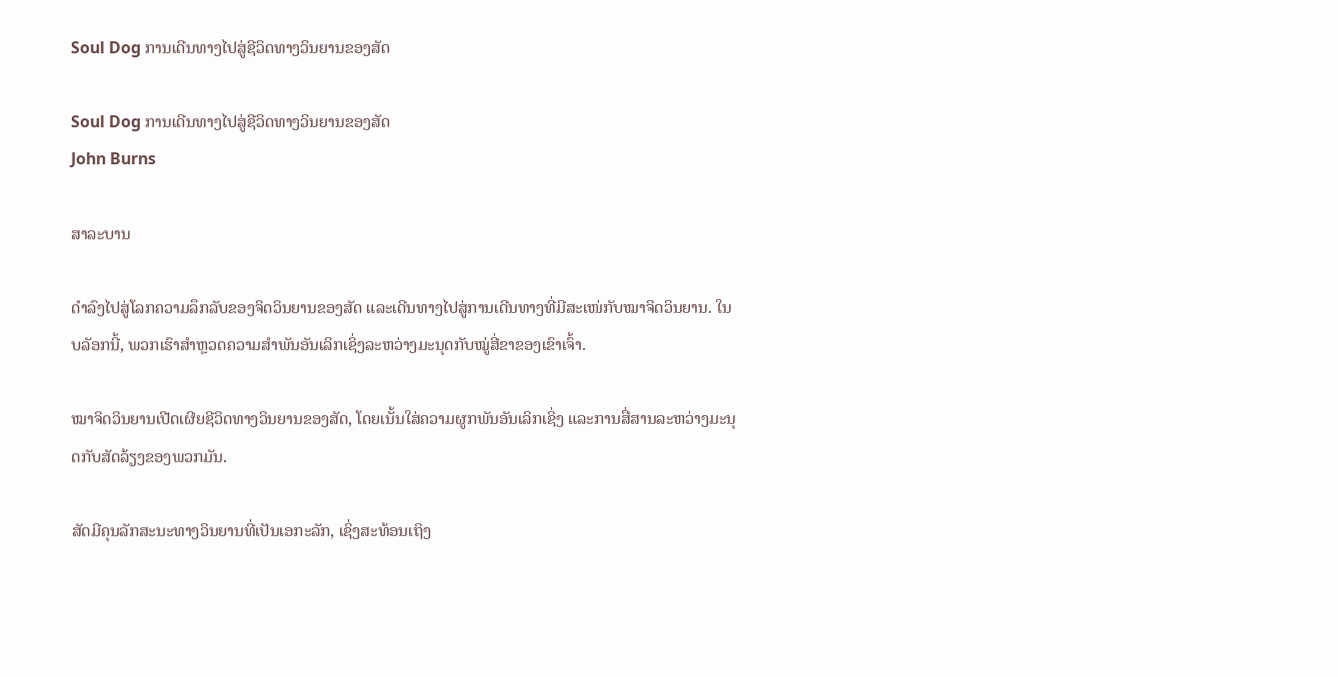Soul Dog ການເດີນທາງໄປສູ່ຊີວິດທາງວິນຍານຂອງສັດ

Soul Dog ການເດີນທາງໄປສູ່ຊີວິດທາງວິນຍານຂອງສັດ
John Burns

ສາລະບານ

ດຳລົງໄປສູ່ໂລກຄວາມລຶກລັບຂອງຈິດວິນຍານຂອງສັດ ແລະເດີນທາງໄປສູ່ການເດີນທາງທີ່ມີສະເໜ່ກັບໝາຈິດວິນຍານ. ໃນບລັອກນີ້, ພວກເຮົາສຳຫຼວດຄວາມສຳພັນອັນເລິກເຊິ່ງລະຫວ່າງມະນຸດກັບໝູ່ສີ່ຂາຂອງເຂົາເຈົ້າ.

ໝາຈິດວິນຍານເປີດເຜີຍຊີວິດທາງວິນຍານຂອງສັດ, ໂດຍເນັ້ນໃສ່ຄວາມຜູກພັນອັນເລິກເຊິ່ງ ແລະການສື່ສານລະຫວ່າງມະນຸດກັບສັດລ້ຽງຂອງພວກມັນ.

ສັດມີຄຸນລັກສະນະທາງວິນຍານທີ່ເປັນເອກະລັກ, ເຊິ່ງສະທ້ອນເຖິງ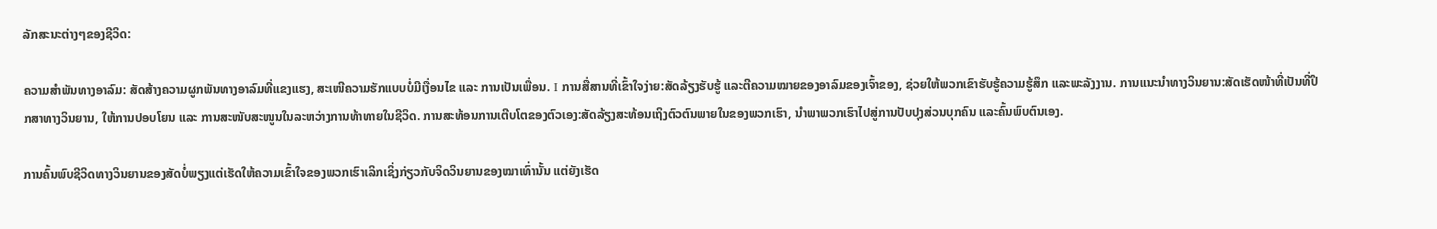ລັກສະນະຕ່າງໆຂອງຊີວິດ:

ຄວາມສຳພັນທາງອາລົມ: ສັດສ້າງຄວາມຜູກພັນທາງອາລົມທີ່ແຂງແຮງ, ສະເໜີຄວາມຮັກແບບບໍ່ມີເງື່ອນໄຂ ແລະ ການເປັນເພື່ອນ. I ການສື່ສານທີ່ເຂົ້າໃຈງ່າຍ:ສັດລ້ຽງຮັບຮູ້ ແລະຕີຄວາມໝາຍຂອງອາລົມຂອງເຈົ້າຂອງ, ຊ່ວຍໃຫ້ພວກເຂົາຮັບຮູ້ຄວາມຮູ້ສຶກ ແລະພະລັງງານ. ການແນະນຳທາງວິນຍານ:ສັດເຮັດໜ້າທີ່ເປັນທີ່ປຶກສາທາງວິນຍານ, ໃຫ້ການປອບໂຍນ ແລະ ການສະໜັບສະໜູນໃນລະຫວ່າງການທ້າທາຍໃນຊີວິດ. ການສະທ້ອນການເຕີບໂຕຂອງຕົວເອງ:ສັດລ້ຽງສະທ້ອນເຖິງຕົວຕົນພາຍໃນຂອງພວກເຮົາ, ນໍາພາພວກເຮົາໄປສູ່ການປັບປຸງສ່ວນບຸກຄົນ ແລະຄົ້ນພົບຕົນເອງ.

ການຄົ້ນພົບຊີວິດທາງວິນຍານຂອງສັດບໍ່ພຽງແຕ່ເຮັດໃຫ້ຄວາມເຂົ້າໃຈຂອງພວກເຮົາເລິກເຊິ່ງກ່ຽວກັບຈິດວິນຍານຂອງໝາເທົ່ານັ້ນ ແຕ່ຍັງເຮັດ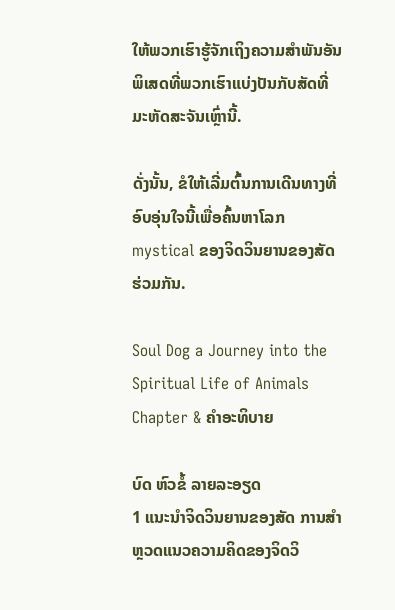ໃຫ້ພວກເຮົາຮູ້ຈັກເຖິງຄວາມສຳພັນອັນພິເສດທີ່ພວກເຮົາແບ່ງປັນກັບສັດທີ່ມະຫັດສະຈັນເຫຼົ່ານີ້.

ດັ່ງນັ້ນ, ຂໍໃຫ້ເລີ່ມຕົ້ນການເດີນທາງທີ່ອົບອຸ່ນໃຈນີ້ເພື່ອຄົ້ນຫາໂລກ mystical ຂອງຈິດວິນຍານຂອງສັດຮ່ວມກັນ.

Soul Dog a Journey into the Spiritual Life of Animals Chapter & ຄຳອະທິບາຍ

ບົດ ຫົວຂໍ້ ລາຍລະອຽດ
1 ແນະນໍາຈິດວິນຍານຂອງສັດ ການສຳຫຼວດແນວຄວາມຄິດຂອງຈິດວິ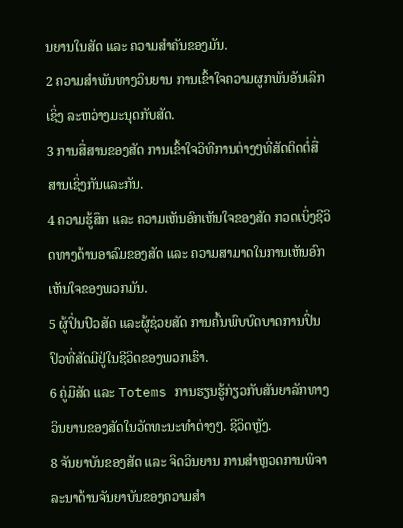ນຍານໃນສັດ ແລະ ຄວາມສຳຄັນຂອງມັນ.
2 ຄວາມສຳພັນທາງວິນຍານ ການເຂົ້າໃຈຄວາມຜູກພັນອັນເລິກເຊິ່ງ ລະຫວ່າງມະນຸດກັບສັດ.
3 ການສື່ສານຂອງສັດ ການເຂົ້າໃຈວິທີການຕ່າງໆທີ່ສັດຕິດຕໍ່ສື່ສານເຊິ່ງກັນແລະກັນ.
4 ຄວາມຮູ້ສຶກ ແລະ ຄວາມເຫັນອົກເຫັນໃຈຂອງສັດ ກວດເບິ່ງຊີວິດທາງດ້ານອາລົມຂອງສັດ ແລະ ຄວາມສາມາດໃນການເຫັນອົກເຫັນໃຈຂອງພວກມັນ.
5 ຜູ້ປິ່ນປົວສັດ ແລະຜູ້ຊ່ວຍສັດ ການຄົ້ນພົບບົດບາດການປິ່ນປົວທີ່ສັດມີຢູ່ໃນຊີວິດຂອງພວກເຮົາ.
6 ຄູ່ມືສັດ ແລະ Totems ການຮຽນຮູ້ກ່ຽວກັບສັນຍາລັກທາງວິນຍານຂອງສັດໃນວັດທະນະທໍາຕ່າງໆ. ຊີວິດຫຼັງ.
8 ຈັນຍາບັນຂອງສັດ ແລະ ຈິດວິນຍານ ການສຳຫຼວດການພິຈາລະນາດ້ານຈັນຍາບັນຂອງຄວາມສຳ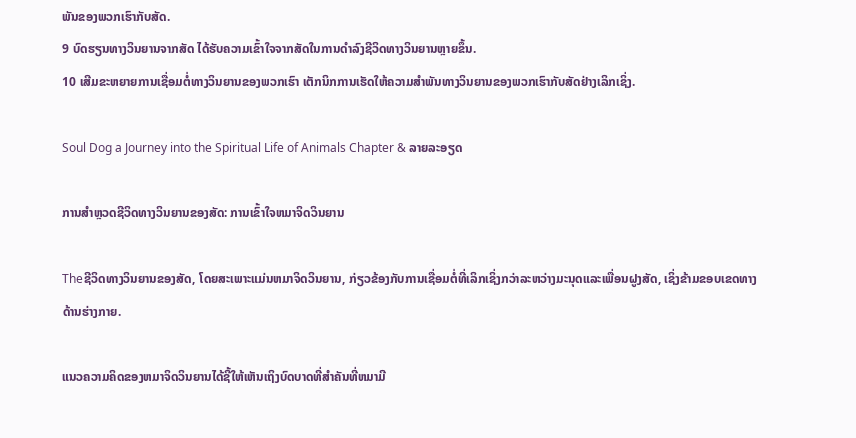ພັນຂອງພວກເຮົາກັບສັດ.
9 ບົດຮຽນທາງວິນຍານຈາກສັດ ໄດ້ຮັບຄວາມເຂົ້າໃຈຈາກສັດໃນການດຳລົງຊີວິດທາງວິນຍານຫຼາຍຂຶ້ນ.
10 ເສີມຂະຫຍາຍການເຊື່ອມຕໍ່ທາງວິນຍານຂອງພວກເຮົາ ເຕັກນິກການເຮັດໃຫ້ຄວາມສຳພັນທາງວິນຍານຂອງພວກເຮົາກັບສັດຢ່າງເລິກເຊິ່ງ.

Soul Dog a Journey into the Spiritual Life of Animals Chapter & ລາຍລະອຽດ

ການສໍາຫຼວດຊີວິດທາງວິນຍານຂອງສັດ: ການເຂົ້າໃຈຫມາຈິດວິນຍານ

Theຊີວິດທາງວິນຍານຂອງສັດ, ໂດຍສະເພາະແມ່ນຫມາຈິດວິນຍານ, ກ່ຽວຂ້ອງກັບການເຊື່ອມຕໍ່ທີ່ເລິກເຊິ່ງກວ່າລະຫວ່າງມະນຸດແລະເພື່ອນຝູງສັດ, ເຊິ່ງຂ້າມຂອບເຂດທາງດ້ານຮ່າງກາຍ.

ແນວຄວາມຄິດຂອງຫມາຈິດວິນຍານໄດ້ຊີ້ໃຫ້ເຫັນເຖິງບົດບາດທີ່ສໍາຄັນທີ່ຫມາມີ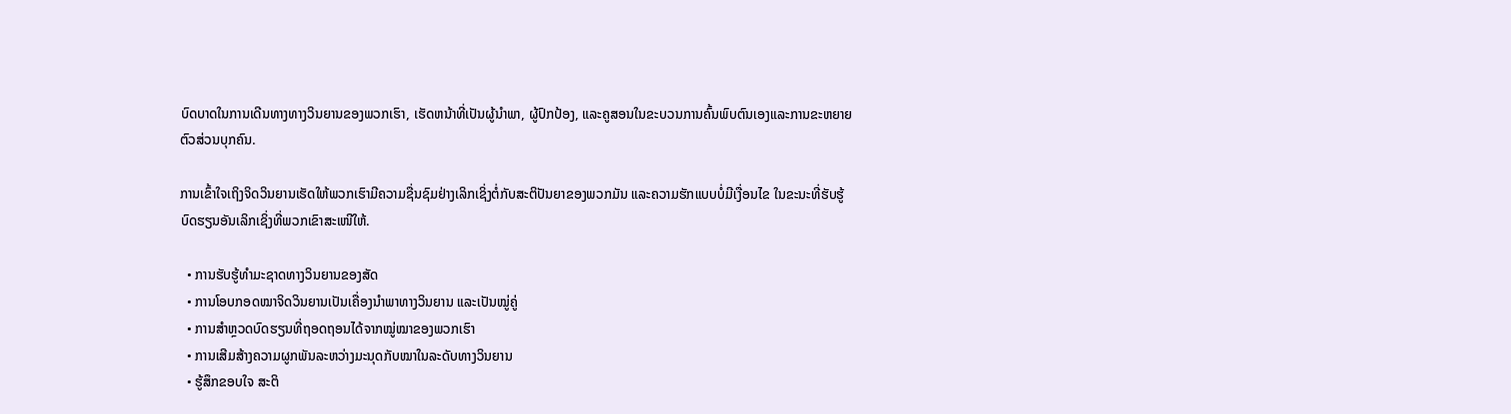ບົດບາດໃນການເດີນທາງທາງວິນຍານຂອງພວກເຮົາ, ເຮັດຫນ້າທີ່ເປັນຜູ້ນໍາພາ, ຜູ້ປົກປ້ອງ, ແລະຄູສອນໃນຂະບວນການຄົ້ນພົບຕົນເອງແລະການຂະຫຍາຍຕົວສ່ວນບຸກຄົນ.

ການເຂົ້າໃຈເຖິງຈິດວິນຍານເຮັດໃຫ້ພວກເຮົາມີຄວາມຊື່ນຊົມຢ່າງເລິກເຊິ່ງຕໍ່ກັບສະຕິປັນຍາຂອງພວກມັນ ແລະຄວາມຮັກແບບບໍ່ມີເງື່ອນໄຂ ໃນຂະນະທີ່ຮັບຮູ້ບົດຮຽນອັນເລິກເຊິ່ງທີ່ພວກເຂົາສະເໜີໃຫ້.

  • ການຮັບຮູ້ທຳມະຊາດທາງວິນຍານຂອງສັດ
  • ການໂອບກອດໝາຈິດວິນຍານເປັນເຄື່ອງນຳພາທາງວິນຍານ ແລະເປັນໝູ່ຄູ່
  • ການສຳຫຼວດບົດຮຽນທີ່ຖອດຖອນໄດ້ຈາກໝູ່ໝາຂອງພວກເຮົາ
  • ການເສີມສ້າງຄວາມຜູກພັນລະຫວ່າງມະນຸດກັບໝາໃນລະດັບທາງວິນຍານ
  • ຮູ້ສຶກຂອບໃຈ ສະຕິ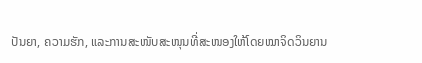ປັນຍາ, ຄວາມຮັກ, ແລະການສະໜັບສະໜຸນທີ່ສະໜອງໃຫ້ໂດຍໝາຈິດວິນຍານ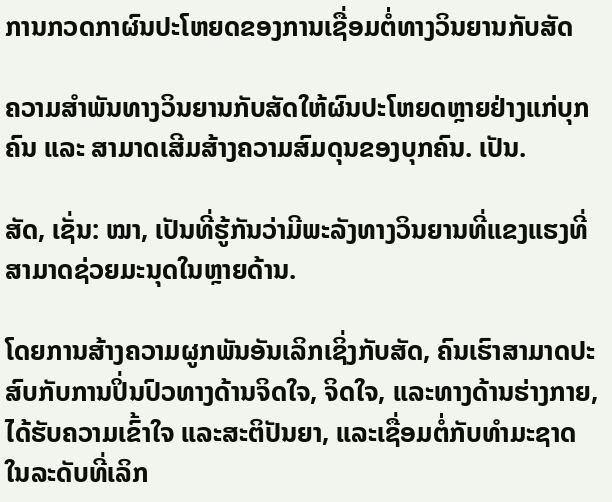ການກວດກາຜົນປະໂຫຍດຂອງການເຊື່ອມຕໍ່ທາງວິນຍານກັບສັດ

ຄວາມສຳພັນທາງວິນຍານກັບສັດໃຫ້ຜົນປະໂຫຍດຫຼາຍຢ່າງແກ່ບຸກຄົນ ແລະ ສາມາດເສີມສ້າງຄວາມສົມດຸນຂອງບຸກຄົນ. ເປັນ.

ສັດ, ເຊັ່ນ: ໝາ, ເປັນທີ່ຮູ້ກັນວ່າມີພະລັງທາງວິນຍານທີ່ແຂງແຮງທີ່ສາມາດຊ່ວຍມະນຸດໃນຫຼາຍດ້ານ.

ໂດຍການສ້າງຄວາມຜູກພັນອັນເລິກເຊິ່ງກັບສັດ, ຄົນເຮົາສາມາດປະສົບກັບການປິ່ນປົວທາງດ້ານຈິດໃຈ, ຈິດໃຈ, ແລະທາງດ້ານຮ່າງກາຍ, ໄດ້ຮັບຄວາມເຂົ້າໃຈ ແລະສະຕິປັນຍາ, ແລະເຊື່ອມຕໍ່ກັບທໍາມະຊາດໃນລະດັບທີ່ເລິກ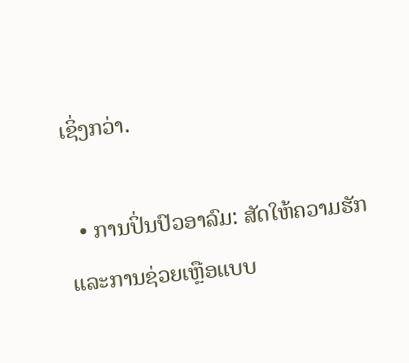ເຊິ່ງກວ່າ.

  • ການປິ່ນປົວອາລົມ: ສັດໃຫ້ຄວາມຮັກ ແລະການຊ່ວຍເຫຼືອແບບ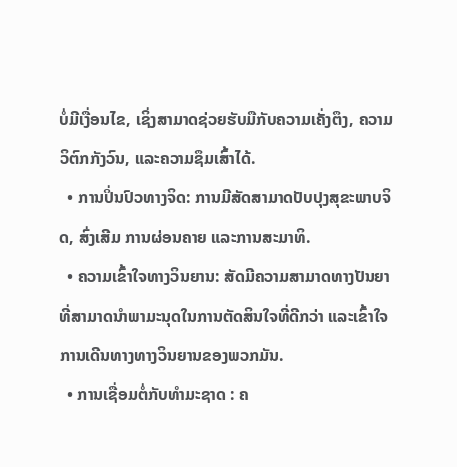ບໍ່ມີເງື່ອນໄຂ, ເຊິ່ງສາມາດຊ່ວຍຮັບມືກັບຄວາມເຄັ່ງຕຶງ, ຄວາມວິຕົກກັງວົນ, ແລະຄວາມຊຶມເສົ້າໄດ້.
  • ການປິ່ນປົວທາງຈິດ: ການມີສັດສາມາດປັບປຸງສຸຂະພາບຈິດ, ສົ່ງເສີມ ການຜ່ອນຄາຍ ແລະການສະມາທິ.
  • ຄວາມເຂົ້າໃຈທາງວິນຍານ: ສັດມີຄວາມສາມາດທາງປັນຍາທີ່ສາມາດນໍາພາມະນຸດໃນການຕັດສິນໃຈທີ່ດີກວ່າ ແລະເຂົ້າໃຈການເດີນທາງທາງວິນຍານຂອງພວກມັນ.
  • ການເຊື່ອມຕໍ່ກັບທໍາມະຊາດ : ຄ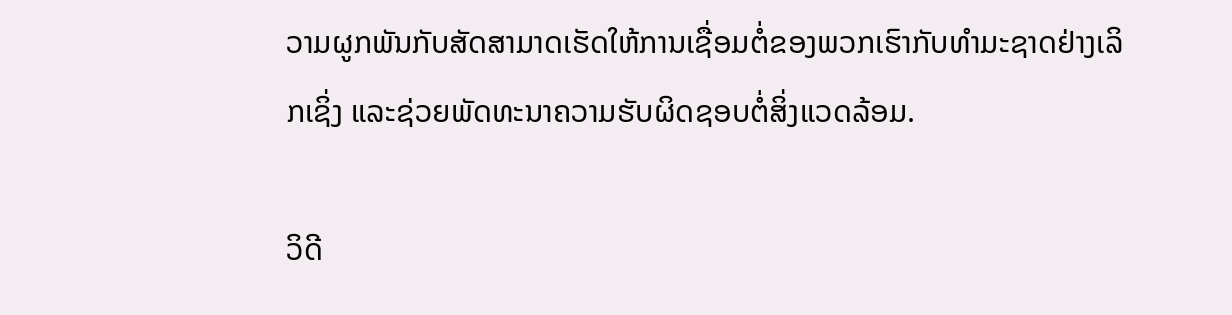ວາມຜູກພັນກັບສັດສາມາດເຮັດໃຫ້ການເຊື່ອມຕໍ່ຂອງພວກເຮົາກັບທໍາມະຊາດຢ່າງເລິກເຊິ່ງ ແລະຊ່ວຍພັດທະນາຄວາມຮັບຜິດຊອບຕໍ່ສິ່ງແວດລ້ອມ.

ວິດີ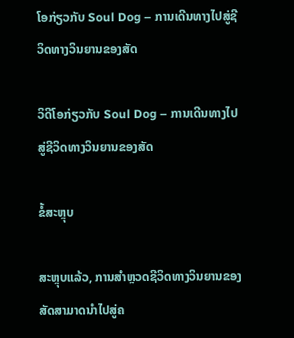ໂອກ່ຽວກັບ Soul Dog – ການເດີນທາງໄປສູ່ຊີວິດທາງວິນຍານຂອງສັດ

ວິດີໂອກ່ຽວກັບ Soul Dog – ການເດີນທາງໄປສູ່ຊີວິດທາງວິນຍານຂອງສັດ

ຂໍ້ສະຫຼຸບ

ສະຫຼຸບແລ້ວ, ການສຳຫຼວດຊີວິດທາງວິນຍານຂອງສັດສາມາດນຳໄປສູ່ຄ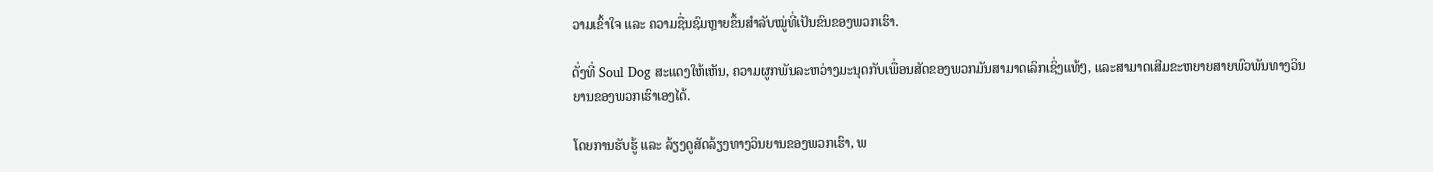ວາມເຂົ້າໃຈ ແລະ ຄວາມຊື່ນຊົມຫຼາຍຂຶ້ນສຳລັບໝູ່ທີ່ເປັນຂົນຂອງພວກເຮົາ.

ດັ່ງທີ່ Soul Dog ສະແດງໃຫ້ເຫັນ, ຄວາມຜູກພັນລະຫວ່າງມະນຸດກັບເພື່ອນສັດຂອງພວກມັນສາມາດເລິກເຊິ່ງແທ້ໆ, ແລະສາມາດເສີມຂະຫຍາຍສາຍພົວພັນທາງວິນຍານຂອງພວກເຮົາເອງໄດ້.

ໂດຍການຮັບຮູ້ ແລະ ລ້ຽງດູສັດລ້ຽງທາງວິນຍານຂອງພວກເຮົາ, ພ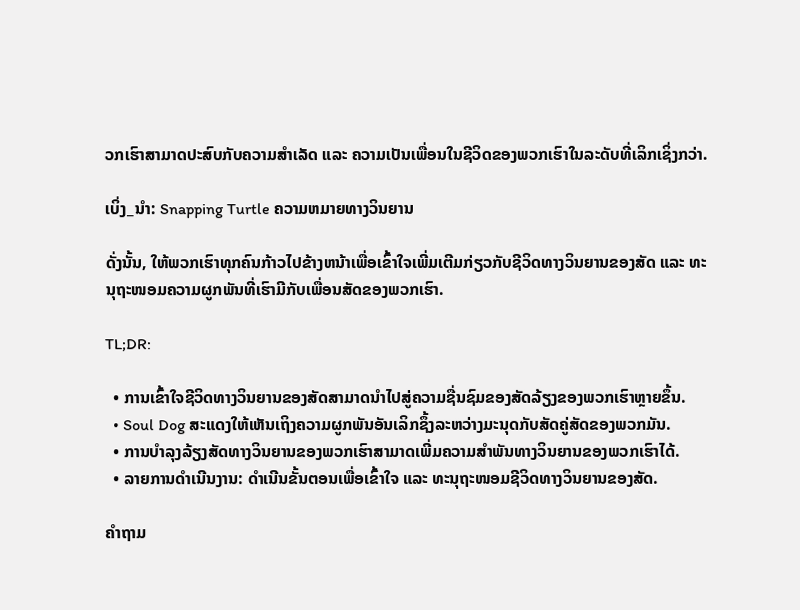ວກເຮົາສາມາດປະສົບກັບຄວາມສຳເລັດ ແລະ ຄວາມເປັນເພື່ອນໃນຊີວິດຂອງພວກເຮົາໃນລະດັບທີ່ເລິກເຊິ່ງກວ່າ.

ເບິ່ງ_ນຳ: Snapping Turtle ຄວາມຫມາຍທາງວິນຍານ

ດັ່ງນັ້ນ, ໃຫ້ພວກເຮົາທຸກຄົນກ້າວໄປຂ້າງຫນ້າເພື່ອເຂົ້າໃຈເພີ່ມເຕີມກ່ຽວກັບຊີວິດທາງວິນຍານຂອງສັດ ແລະ ທະນຸຖະໜອມຄວາມຜູກພັນທີ່ເຮົາມີກັບເພື່ອນສັດຂອງພວກເຮົາ.

TL;DR:

  • ການເຂົ້າໃຈຊີວິດທາງວິນຍານຂອງສັດສາມາດນຳໄປສູ່ຄວາມຊື່ນຊົມຂອງສັດລ້ຽງຂອງພວກເຮົາຫຼາຍຂຶ້ນ.
  • Soul Dog ສະແດງໃຫ້ເຫັນເຖິງຄວາມຜູກພັນອັນເລິກຊຶ້ງລະຫວ່າງມະນຸດກັບສັດຄູ່ສັດຂອງພວກມັນ.
  • ການບຳລຸງລ້ຽງສັດທາງວິນຍານຂອງພວກເຮົາສາມາດເພີ່ມຄວາມສຳພັນທາງວິນຍານຂອງພວກເຮົາໄດ້.
  • ລາຍການດຳເນີນງານ: ດຳເນີນຂັ້ນຕອນເພື່ອເຂົ້າໃຈ ແລະ ທະນຸຖະໜອມຊີວິດທາງວິນຍານຂອງສັດ.

ຄຳຖາມ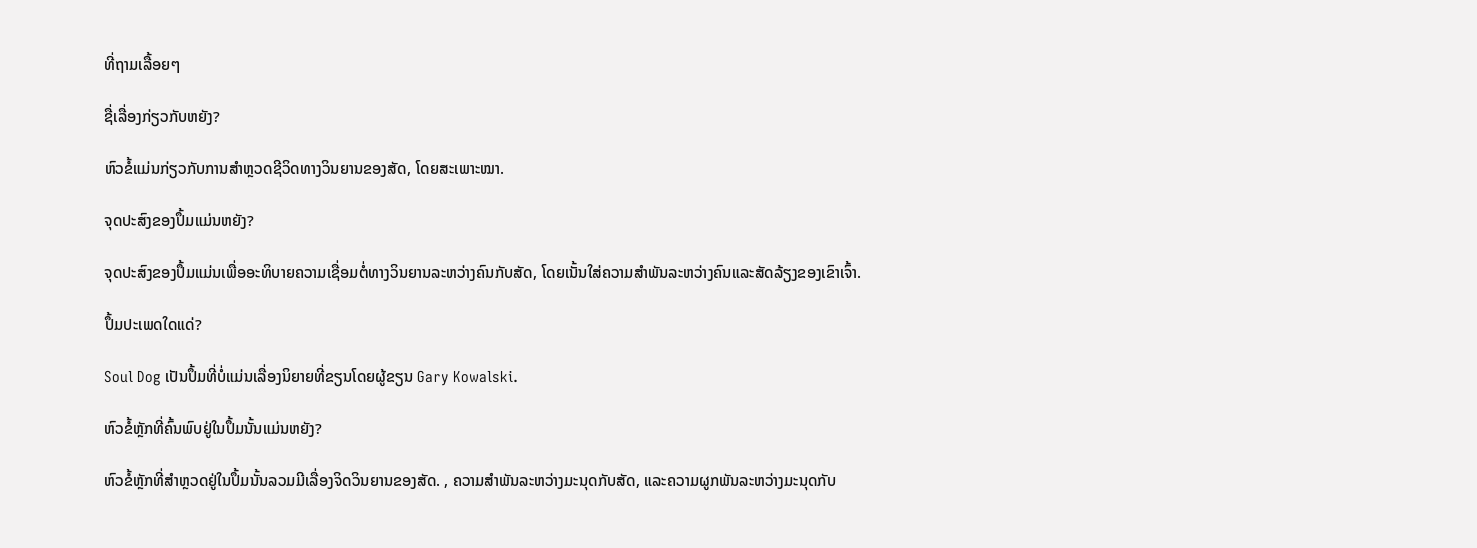ທີ່ຖາມເລື້ອຍໆ

ຊື່ເລື່ອງກ່ຽວກັບຫຍັງ?

ຫົວຂໍ້ແມ່ນກ່ຽວກັບການສຳຫຼວດຊີວິດທາງວິນຍານຂອງສັດ, ໂດຍສະເພາະໝາ.

ຈຸດປະສົງຂອງປຶ້ມແມ່ນຫຍັງ?

ຈຸດປະສົງຂອງປຶ້ມແມ່ນເພື່ອອະທິບາຍຄວາມເຊື່ອມຕໍ່ທາງວິນຍານລະຫວ່າງຄົນກັບສັດ, ໂດຍເນັ້ນໃສ່ຄວາມສໍາພັນລະຫວ່າງຄົນແລະສັດລ້ຽງຂອງເຂົາເຈົ້າ.

ປຶ້ມປະເພດໃດແດ່?

Soul Dog ເປັນປຶ້ມທີ່ບໍ່ແມ່ນເລື່ອງນິຍາຍທີ່ຂຽນໂດຍຜູ້ຂຽນ Gary Kowalski.

ຫົວຂໍ້ຫຼັກທີ່ຄົ້ນພົບຢູ່ໃນປຶ້ມນັ້ນແມ່ນຫຍັງ?

ຫົວຂໍ້ຫຼັກທີ່ສຳຫຼວດຢູ່ໃນປຶ້ມນັ້ນລວມມີເລື່ອງຈິດວິນຍານຂອງສັດ. , ຄວາມສຳພັນລະຫວ່າງມະນຸດກັບສັດ, ແລະຄວາມຜູກພັນລະຫວ່າງມະນຸດກັບ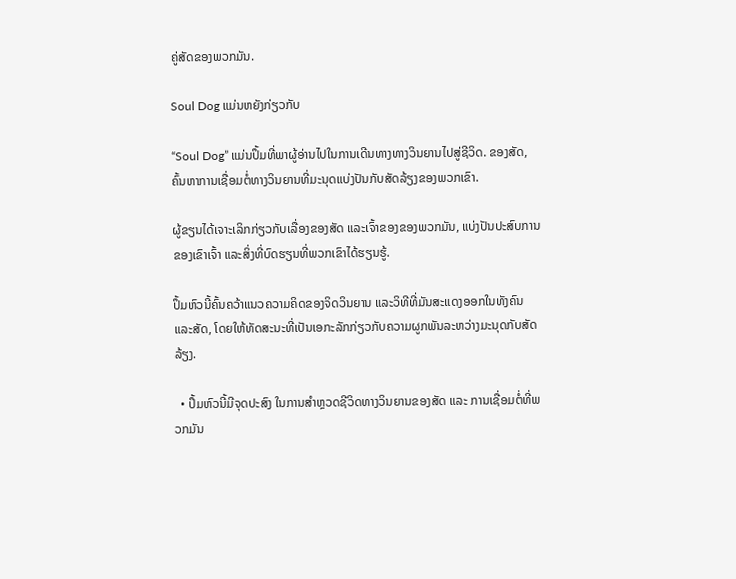ຄູ່ສັດຂອງພວກມັນ.

Soul Dog ແມ່ນຫຍັງກ່ຽວກັບ

“Soul Dog” ແມ່ນປຶ້ມທີ່ພາຜູ້ອ່ານໄປໃນການເດີນທາງທາງວິນຍານໄປສູ່ຊີວິດ. ຂອງສັດ, ຄົ້ນຫາການເຊື່ອມຕໍ່ທາງວິນຍານທີ່ມະນຸດແບ່ງປັນກັບສັດລ້ຽງຂອງພວກເຂົາ.

ຜູ້ຂຽນໄດ້ເຈາະເລິກກ່ຽວກັບເລື່ອງຂອງສັດ ແລະເຈົ້າຂອງຂອງພວກມັນ, ແບ່ງປັນປະສົບການຂອງເຂົາເຈົ້າ ແລະສິ່ງທີ່ບົດຮຽນທີ່ພວກເຂົາໄດ້ຮຽນຮູ້.

ປຶ້ມຫົວນີ້ຄົ້ນຄວ້າແນວຄວາມຄິດຂອງຈິດວິນຍານ ແລະວິທີທີ່ມັນສະແດງອອກໃນທັງຄົນ ແລະສັດ, ໂດຍໃຫ້ທັດສະນະທີ່ເປັນເອກະລັກກ່ຽວກັບຄວາມຜູກພັນລະຫວ່າງມະນຸດກັບສັດລ້ຽງ.

  • ປຶ້ມຫົວນີ້ມີຈຸດປະສົງ ໃນການສຳຫຼວດຊີວິດທາງວິນຍານຂອງສັດ ແລະ ການເຊື່ອມຕໍ່ທີ່ພວກມັນ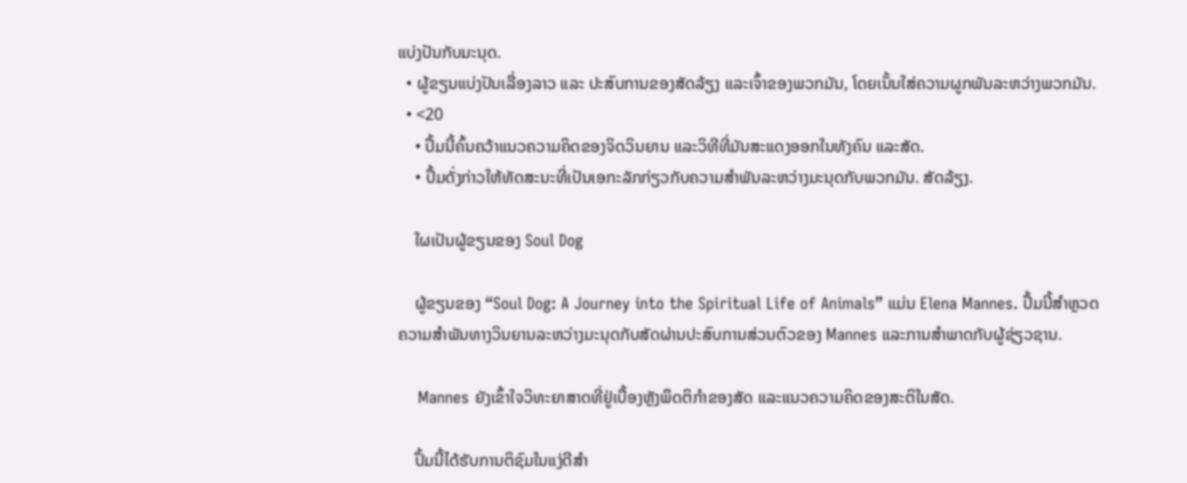ແບ່ງປັນກັບມະນຸດ.
  • ຜູ້ຂຽນແບ່ງປັນເລື່ອງລາວ ແລະ ປະສົບການຂອງສັດລ້ຽງ ແລະເຈົ້າຂອງພວກມັນ, ໂດຍເນັ້ນໃສ່ຄວາມຜູກພັນລະຫວ່າງພວກມັນ.
  • <20
    • ປຶ້ມນີ້ຄົ້ນຄວ້າແນວຄວາມຄິດຂອງຈິດວິນຍານ ແລະວິທີທີ່ມັນສະແດງອອກໃນທັງຄົນ ແລະສັດ.
    • ປຶ້ມດັ່ງກ່າວໃຫ້ທັດສະນະທີ່ເປັນເອກະລັກກ່ຽວກັບຄວາມສຳພັນລະຫວ່າງມະນຸດກັບພວກມັນ. ສັດລ້ຽງ.

    ໃຜເປັນຜູ້ຂຽນຂອງ Soul Dog

    ຜູ້ຂຽນຂອງ “Soul Dog: A Journey into the Spiritual Life of Animals” ແມ່ນ Elena Mannes. ປຶ້ມນີ້ສຳຫຼວດຄວາມສຳພັນທາງວິນຍານລະຫວ່າງມະນຸດກັບສັດຜ່ານປະສົບການສ່ວນຕົວຂອງ Mannes ແລະການສໍາພາດກັບຜູ້ຊ່ຽວຊານ.

    Mannes ຍັງເຂົ້າໃຈວິທະຍາສາດທີ່ຢູ່ເບື້ອງຫຼັງພຶດຕິກຳຂອງສັດ ແລະແນວຄວາມຄິດຂອງສະຕິໃນສັດ.

    ປຶ້ມນີ້ໄດ້ຮັບການຕິຊົມໃນແງ່ດີສຳ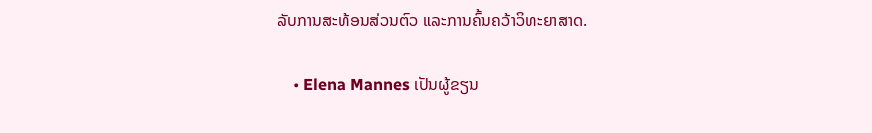ລັບການສະທ້ອນສ່ວນຕົວ ແລະການຄົ້ນຄວ້າວິທະຍາສາດ.

    • Elena Mannes ເປັນຜູ້ຂຽນ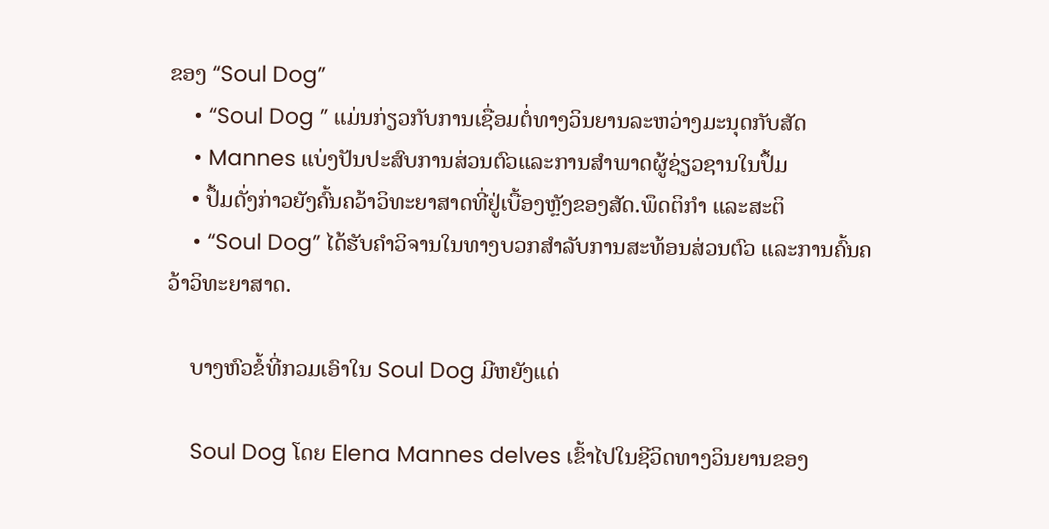ຂອງ “Soul Dog”
    • “Soul Dog ” ແມ່ນກ່ຽວກັບການເຊື່ອມຕໍ່ທາງວິນຍານລະຫວ່າງມະນຸດກັບສັດ
    • Mannes ແບ່ງປັນປະສົບການສ່ວນຕົວແລະການສໍາພາດຜູ້ຊ່ຽວຊານໃນປຶ້ມ
    • ປຶ້ມດັ່ງກ່າວຍັງຄົ້ນຄວ້າວິທະຍາສາດທີ່ຢູ່ເບື້ອງຫຼັງຂອງສັດ.ພຶດຕິກຳ ແລະສະຕິ
    • “Soul Dog” ໄດ້ຮັບຄຳວິຈານໃນທາງບວກສຳລັບການສະທ້ອນສ່ວນຕົວ ແລະການຄົ້ນຄວ້າວິທະຍາສາດ.

    ບາງຫົວຂໍ້ທີ່ກວມເອົາໃນ Soul Dog ມີຫຍັງແດ່

    Soul Dog ໂດຍ Elena Mannes delves ເຂົ້າໄປໃນຊີວິດທາງວິນຍານຂອງ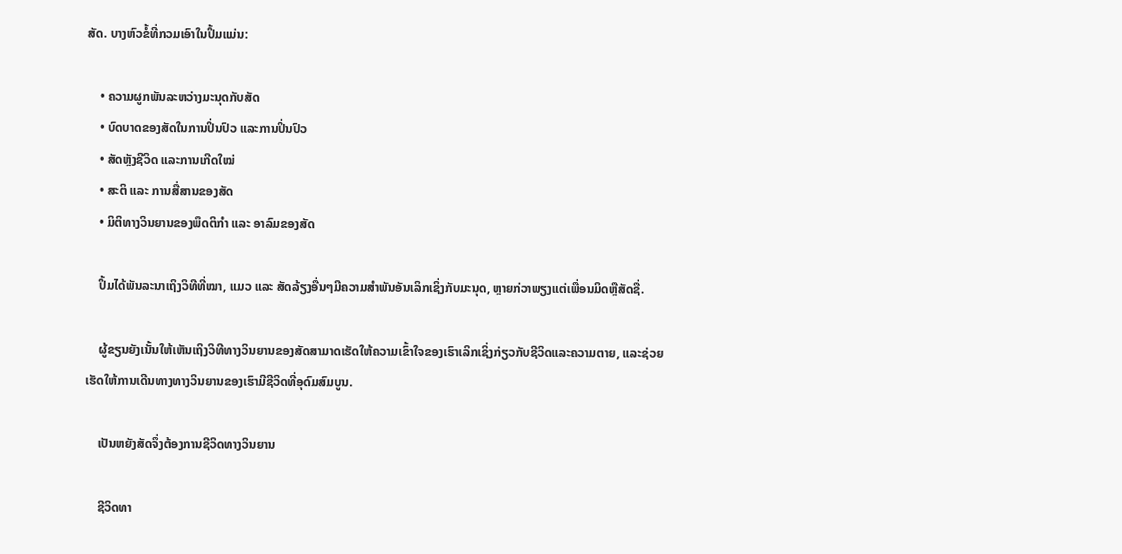ສັດ. ບາງຫົວຂໍ້ທີ່ກວມເອົາໃນປຶ້ມແມ່ນ:

    • ຄວາມຜູກພັນລະຫວ່າງມະນຸດກັບສັດ
    • ບົດບາດຂອງສັດໃນການປິ່ນປົວ ແລະການປິ່ນປົວ
    • ສັດຫຼັງຊີວິດ ແລະການເກີດໃໝ່
    • ສະຕິ ແລະ ການສື່ສານຂອງສັດ
    • ມິຕິທາງວິນຍານຂອງພຶດຕິກຳ ແລະ ອາລົມຂອງສັດ

    ປຶ້ມໄດ້ພັນລະນາເຖິງວິທີທີ່ໝາ, ແມວ ແລະ ສັດລ້ຽງອື່ນໆມີຄວາມສຳພັນອັນເລິກເຊິ່ງກັບມະນຸດ, ຫຼາຍກ່ວາພຽງແຕ່ເພື່ອນມິດຫຼືສັດຊື່.

    ຜູ້ຂຽນຍັງເນັ້ນໃຫ້ເຫັນເຖິງວິທີທາງວິນຍານຂອງສັດສາມາດເຮັດໃຫ້ຄວາມເຂົ້າໃຈຂອງເຮົາເລິກເຊິ່ງກ່ຽວກັບຊີວິດແລະຄວາມຕາຍ, ແລະຊ່ວຍເຮັດໃຫ້ການເດີນທາງທາງວິນຍານຂອງເຮົາມີຊີວິດທີ່ອຸດົມສົມບູນ.

    ເປັນຫຍັງສັດຈຶ່ງຕ້ອງການຊີວິດທາງວິນຍານ

    ຊີວິດທາ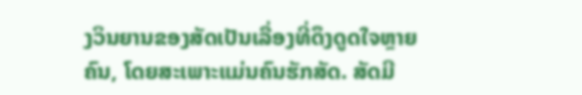ງວິນຍານຂອງສັດເປັນເລື່ອງທີ່ດຶງດູດໃຈຫຼາຍຄົນ, ໂດຍສະເພາະແມ່ນຄົນຮັກສັດ. ສັດມີ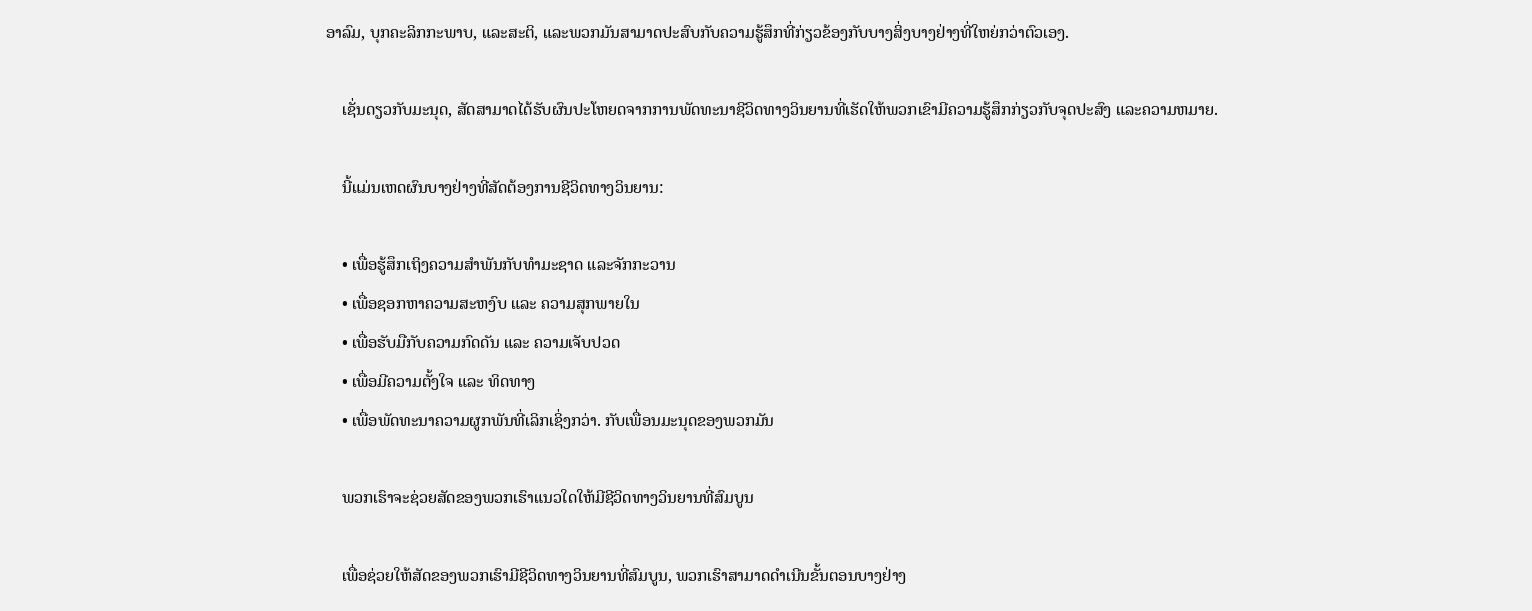ອາລົມ, ບຸກຄະລິກກະພາບ, ແລະສະຕິ, ແລະພວກມັນສາມາດປະສົບກັບຄວາມຮູ້ສຶກທີ່ກ່ຽວຂ້ອງກັບບາງສິ່ງບາງຢ່າງທີ່ໃຫຍ່ກວ່າຕົວເອງ.

    ເຊັ່ນດຽວກັບມະນຸດ, ສັດສາມາດໄດ້ຮັບຜົນປະໂຫຍດຈາກການພັດທະນາຊີວິດທາງວິນຍານທີ່ເຮັດໃຫ້ພວກເຂົາມີຄວາມຮູ້ສຶກກ່ຽວກັບຈຸດປະສົງ ແລະຄວາມຫມາຍ.

    ນີ້ແມ່ນເຫດຜົນບາງຢ່າງທີ່ສັດຕ້ອງການຊີວິດທາງວິນຍານ:

    • ເພື່ອຮູ້ສຶກເຖິງຄວາມສຳພັນກັບທຳມະຊາດ ແລະຈັກກະວານ
    • ເພື່ອຊອກຫາຄວາມສະຫງົບ ແລະ ຄວາມສຸກພາຍໃນ
    • ເພື່ອຮັບມືກັບຄວາມກົດດັນ ແລະ ຄວາມເຈັບປວດ
    • ເພື່ອມີຄວາມຕັ້ງໃຈ ແລະ ທິດທາງ
    • ເພື່ອພັດທະນາຄວາມຜູກພັນທີ່ເລິກເຊິ່ງກວ່າ. ກັບເພື່ອນມະນຸດຂອງພວກມັນ

    ພວກເຮົາຈະຊ່ວຍສັດຂອງພວກເຮົາແນວໃດໃຫ້ມີຊີວິດທາງວິນຍານທີ່ສົມບູນ

    ເພື່ອຊ່ວຍໃຫ້ສັດຂອງພວກເຮົາມີຊີວິດທາງວິນຍານທີ່ສົມບູນ, ພວກເຮົາສາມາດດໍາເນີນຂັ້ນຕອນບາງຢ່າງ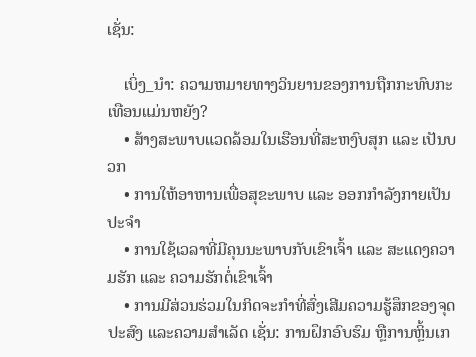ເຊັ່ນ:

    ເບິ່ງ_ນຳ: ຄວາມຫມາຍທາງວິນຍານຂອງການຖືກກະທົບກະເທືອນແມ່ນຫຍັງ?
    • ສ້າງສະພາບແວດລ້ອມໃນເຮືອນທີ່ສະຫງົບສຸກ ແລະ ເປັນບວກ
    • ການໃຫ້ອາຫານເພື່ອສຸຂະພາບ ແລະ ອອກກຳລັງກາຍເປັນປະຈຳ
    • ການໃຊ້ເວລາທີ່ມີຄຸນນະພາບກັບເຂົາເຈົ້າ ແລະ ສະແດງຄວາມຮັກ ແລະ ຄວາມຮັກຕໍ່ເຂົາເຈົ້າ
    • ການມີສ່ວນຮ່ວມໃນກິດຈະກໍາທີ່ສົ່ງເສີມຄວາມຮູ້ສຶກຂອງຈຸດປະສົງ ແລະຄວາມສໍາເລັດ ເຊັ່ນ: ການຝຶກອົບຮົມ ຫຼືການຫຼິ້ນເກ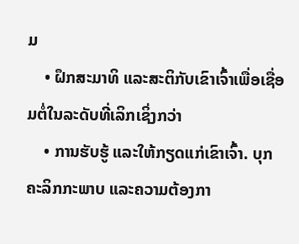ມ
    • ຝຶກສະມາທິ ແລະສະຕິກັບເຂົາເຈົ້າເພື່ອເຊື່ອມຕໍ່ໃນລະດັບທີ່ເລິກເຊິ່ງກວ່າ
    • ການຮັບຮູ້ ແລະໃຫ້ກຽດແກ່ເຂົາເຈົ້າ. ບຸກຄະລິກກະພາບ ແລະຄວາມຕ້ອງກາ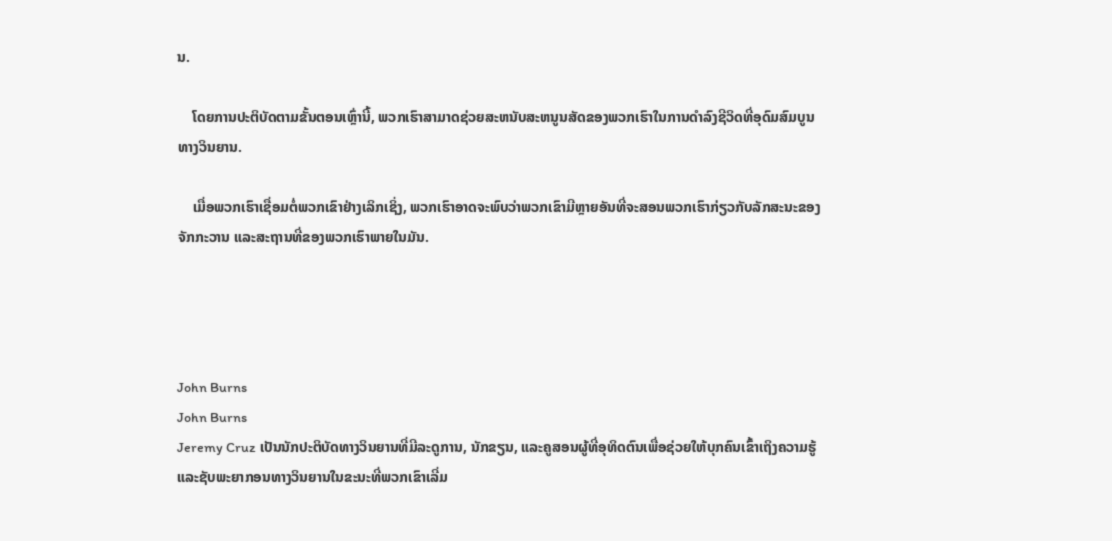ນ.

    ໂດຍການປະຕິບັດຕາມຂັ້ນຕອນເຫຼົ່ານີ້, ພວກເຮົາສາມາດຊ່ວຍສະຫນັບສະຫນູນສັດຂອງພວກເຮົາໃນການດໍາລົງຊີວິດທີ່ອຸດົມສົມບູນທາງວິນຍານ.

    ເມື່ອພວກເຮົາເຊື່ອມຕໍ່ພວກເຂົາຢ່າງເລິກເຊິ່ງ, ພວກເຮົາອາດຈະພົບວ່າພວກເຂົາມີຫຼາຍອັນທີ່ຈະສອນພວກເຮົາກ່ຽວກັບລັກສະນະຂອງຈັກກະວານ ແລະສະຖານທີ່ຂອງພວກເຮົາພາຍໃນມັນ.




John Burns
John Burns
Jeremy Cruz ເປັນນັກປະຕິບັດທາງວິນຍານທີ່ມີລະດູການ, ນັກຂຽນ, ແລະຄູສອນຜູ້ທີ່ອຸທິດຕົນເພື່ອຊ່ວຍໃຫ້ບຸກຄົນເຂົ້າເຖິງຄວາມຮູ້ແລະຊັບພະຍາກອນທາງວິນຍານໃນຂະນະທີ່ພວກເຂົາເລີ່ມ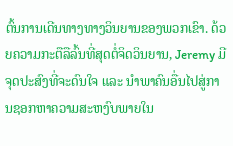ຕົ້ນການເດີນທາງທາງວິນຍານຂອງພວກເຂົາ. ດ້ວຍຄວາມກະຕືລືລົ້ນທີ່ສຸດຕໍ່ຈິດວິນຍານ, Jeremy ມີຈຸດປະສົງທີ່ຈະດົນໃຈ ແລະ ນຳພາຄົນອື່ນໄປສູ່ການຊອກຫາຄວາມສະຫງົບພາຍໃນ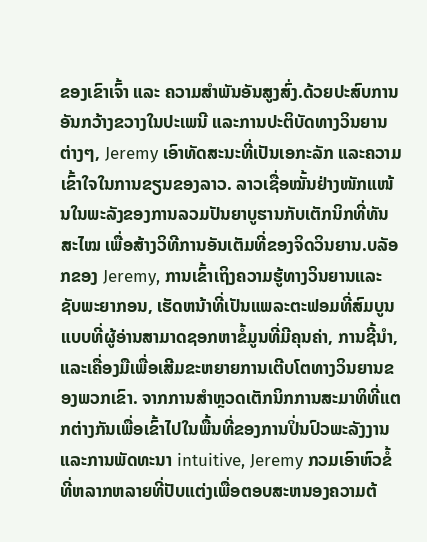ຂອງເຂົາເຈົ້າ ແລະ ຄວາມສຳພັນອັນສູງສົ່ງ.ດ້ວຍປະສົບການອັນກວ້າງຂວາງໃນປະເພນີ ແລະການປະຕິບັດທາງວິນຍານຕ່າງໆ, Jeremy ເອົາທັດສະນະທີ່ເປັນເອກະລັກ ແລະຄວາມເຂົ້າໃຈໃນການຂຽນຂອງລາວ. ລາວເຊື່ອໝັ້ນຢ່າງໜັກແໜ້ນໃນພະລັງຂອງການລວມປັນຍາບູຮານກັບເຕັກນິກທີ່ທັນສະໄໝ ເພື່ອສ້າງວິທີການອັນເຕັມທີ່ຂອງຈິດວິນຍານ.ບລັອກຂອງ Jeremy, ການເຂົ້າເຖິງຄວາມຮູ້ທາງວິນຍານແລະຊັບພະຍາກອນ, ເຮັດຫນ້າທີ່ເປັນແພລະຕະຟອມທີ່ສົມບູນແບບທີ່ຜູ້ອ່ານສາມາດຊອກຫາຂໍ້ມູນທີ່ມີຄຸນຄ່າ, ການຊີ້ນໍາ, ແລະເຄື່ອງມືເພື່ອເສີມຂະຫຍາຍການເຕີບໂຕທາງວິນຍານຂອງພວກເຂົາ. ຈາກການສໍາຫຼວດເຕັກນິກການສະມາທິທີ່ແຕກຕ່າງກັນເພື່ອເຂົ້າໄປໃນພື້ນທີ່ຂອງການປິ່ນປົວພະລັງງານແລະການພັດທະນາ intuitive, Jeremy ກວມເອົາຫົວຂໍ້ທີ່ຫລາກຫລາຍທີ່ປັບແຕ່ງເພື່ອຕອບສະຫນອງຄວາມຕ້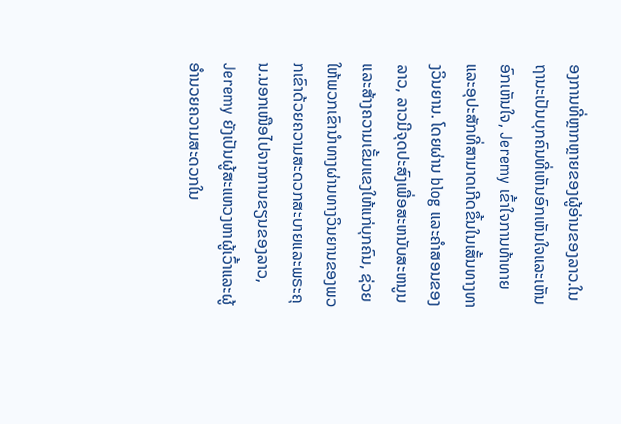ອງການທີ່ຫຼາກຫຼາຍຂອງຜູ້ອ່ານຂອງລາວ.ໃນຖານະເປັນບຸກຄົນທີ່ເຫັນອົກເຫັນໃຈແລະເຫັນອົກເຫັນໃຈ, Jeremy ເຂົ້າໃຈການທ້າທາຍແລະອຸປະສັກທີ່ສາມາດເກີດຂຶ້ນໃນເສັ້ນທາງທາງວິນຍານ. ໂດຍຜ່ານ blog ແລະຄໍາສອນຂອງລາວ, ລາວມີຈຸດປະສົງເພື່ອສະຫນັບສະຫນູນແລະສ້າງຄວາມເຂັ້ມແຂງໃຫ້ແກ່ບຸກຄົນ, ຊ່ວຍໃຫ້ພວກເຂົານໍາທາງຜ່ານທາງວິນຍານຂອງພວກເຂົາດ້ວຍຄວາມສະດວກສະບາຍແລະພຣະຄຸນ.ນອກເໜືອໄປຈາກການຂຽນຂອງລາວ, Jeremy ຍັງເປັນຜູ້ສະແຫວງຫາຜູ້ເວົ້າແລະຜູ້ອໍານວຍຄວາມສະດວກໃນ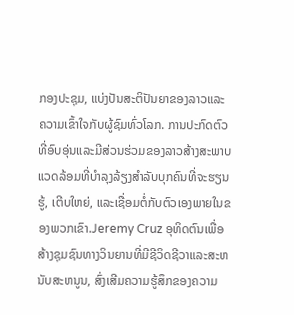ກອງປະຊຸມ, ແບ່ງປັນສະຕິປັນຍາຂອງລາວແລະຄວາມເຂົ້າໃຈກັບຜູ້ຊົມທົ່ວໂລກ. ການປະກົດຕົວທີ່ອົບອຸ່ນແລະມີສ່ວນຮ່ວມຂອງລາວສ້າງສະພາບແວດລ້ອມທີ່ບໍາລຸງລ້ຽງສໍາລັບບຸກຄົນທີ່ຈະຮຽນຮູ້, ເຕີບໃຫຍ່, ແລະເຊື່ອມຕໍ່ກັບຕົວເອງພາຍໃນຂອງພວກເຂົາ.Jeremy Cruz ອຸທິດຕົນເພື່ອສ້າງຊຸມຊົນທາງວິນຍານທີ່ມີຊີວິດຊີວາແລະສະຫນັບສະຫນູນ, ສົ່ງເສີມຄວາມຮູ້ສຶກຂອງຄວາມ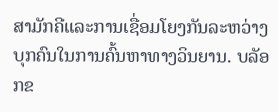ສາມັກຄີແລະການເຊື່ອມໂຍງກັນລະຫວ່າງບຸກຄົນໃນການຄົ້ນຫາທາງວິນຍານ. ບລັອກຂ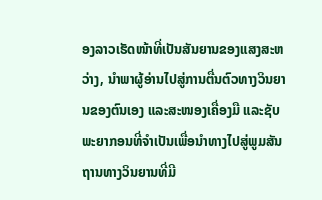ອງລາວເຮັດໜ້າທີ່ເປັນສັນຍານຂອງແສງສະຫວ່າງ, ນໍາພາຜູ້ອ່ານໄປສູ່ການຕື່ນຕົວທາງວິນຍານຂອງຕົນເອງ ແລະສະໜອງເຄື່ອງມື ແລະຊັບພະຍາກອນທີ່ຈໍາເປັນເພື່ອນໍາທາງໄປສູ່ພູມສັນຖານທາງວິນຍານທີ່ມີ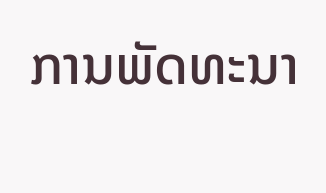ການພັດທະນາ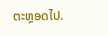ຕະຫຼອດໄປ.